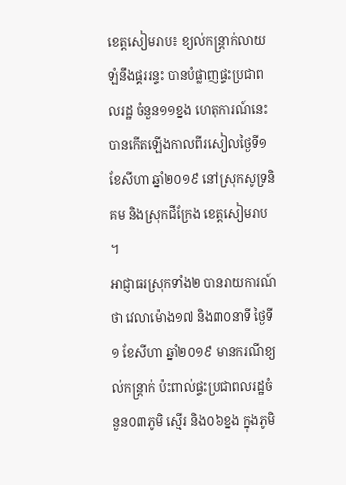ខេត្តសៀមរាប៖ ខ្យល់កន្ត្រាក់លាយឡំនឹងផ្គររន្ទះ បានបំផ្លាញផ្ទះប្រជាពលរដ្ឋ ចំនួន១១ខ្នង ហេតុការណ៍នេះ បានកើតឡើងកាលពីរសៀលថ្ងៃទី១ ខែសីហា ឆ្នាំ២០១៩ នៅស្រុកសូទ្រនិគម និងស្រុកជីក្រែង ខេត្តសៀមរាប ។
អាជ្ញាធរស្រុកទាំង២ បានរាយការណ៍ថា វេលាម៉ោង១៧ និង៣០នាទី ថ្ងៃទី១ ខែសីហា ឆ្នាំ២០១៩ មានករណីខ្យល់កន្ត្រាក់ ប៉ះពាល់ផ្ទះប្រជាពលរដ្ឋចំនួន០៣ភូមិ ស្មើរ និង០៦ខ្នង ក្នុងភូមិ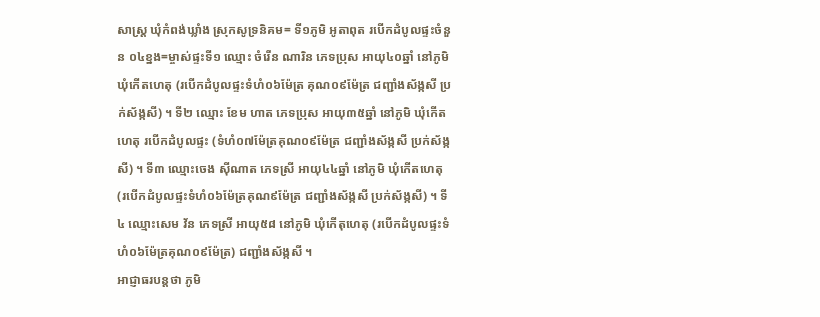សាស្ត្រ ឃុំកំពង់ឃ្លាំង ស្រុកសូទ្រនិគម= ទី១ភូមិ អូតាពុត របើកដំបូលផ្ទះចំនួន ០៤ខ្នង=ម្ចាស់ផ្ទះទី១ ឈ្មោះ ចំរើន ណារិន ភេទប្រុស អាយុ៤០ឆ្នាំ នៅភូមិ ឃុំកើតហេតុ (របើកដំបូលផ្ទះទំហំ០៦ម៉ែត្រ គុណ០៩ម៉ែត្រ ជញ្ជាំងស័ង្កសី ប្រក់ស័ង្កសី) ។ ទី២ ឈ្មោះ ខែម ហាត ភេទប្រុស អាយុ៣៥ឆ្នាំ នៅភូមិ ឃុំកើតហេតុ របើកដំបូលផ្ទះ (ទំហំ០៧ម៉ែត្រគុណ០៩ម៉ែត្រ ជញ្ជាំងស័ង្កសី ប្រក់ស័ង្កសី) ។ ទី៣ ឈ្មោះចេង ស៊ីណាត ភេទស្រី អាយុ៤៤ឆ្នាំ នៅភូមិ ឃុំកើតហេតុ (របើកដំបូលផ្ទះទំហំ០៦ម៉ែត្រគុណ៩ម៉ែត្រ ជញ្ជាំងស័ង្កសី ប្រក់ស័ង្កសី) ។ ទី៤ ឈ្មោះសេម វ័ន ភេទស្រី អាយុ៥៨ នៅភូមិ ឃុំកើតុហេតុ (របើកដំបូលផ្ទះទំហំ០៦ម៉ែត្រគុណ០៩ម៉ែត្រ) ជញ្ជាំងស័ង្កសី ។
អាជ្ញាធរបន្តថា ភូមិ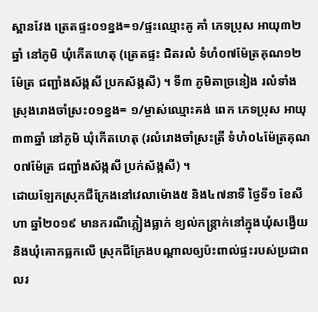ស្ពានវែង ត្រេតផ្ទះ០១ខ្នង=១/ផ្ទះឈ្មោះគូ គាំ ភេទប្រុស អាយុ៣២ឆ្នាំ នៅភូមិ ឃុំកើតហេតុ (ត្រេតផ្ទះ ជិតរលំ ទំហំ០៧ម៉ែត្រគុណ១២ម៉ែត្រ ជញ្ជាំងស័ង្កសី ប្រកស័ង្កសី) ។ ទី៣ ភូមិតាច្រនៀង រលំទាំងស្រុងរោងចាំស្រះ០១ខ្នង= ១/ម្ចាស់ឈ្មោះគង់ ពេក ភេទប្រុស អាយុ៣៣ឆ្នាំ នៅភូមិ ឃុំកើតហេតុ (រលំរោងចាំស្រះត្រី ទំហំ០៤ម៉ែត្រគុណ០៧ម៉ែត្រ ជញ្ជាំងស័ង្កសី ប្រក់ស័ង្កសី) ។
ដោយឡែកស្រុកជីក្រែងនៅវេលាម៉ោង៥ និង៤៧នាទី ថ្ងៃទី១ ខែសីហា ឆ្នាំ២០១៩ មានករណីភ្លៀងធ្លាក់ ខ្យល់កន្រ្តាក់នៅក្នុងឃុំសង្វើយ និងឃុំគោកធ្លកលើ ស្រុកជីក្រែងបណ្តាលឲ្យប៉ះពាល់ផ្ទះរបស់ប្រជាពលរ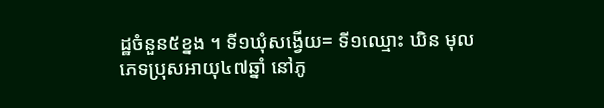ដ្ឋចំនួន៥ខ្នង ។ ទី១ឃុំសង្វើយ= ទី១ឈ្មោះ ឃិន មុល ភេទប្រុសអាយុ៤៧ឆ្នាំ នៅភូ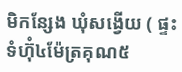មិកន្សែង ឃុំសង្វើយ ( ផ្ទះទំហ៊ុំ៤ម៉ែត្រគុណ៥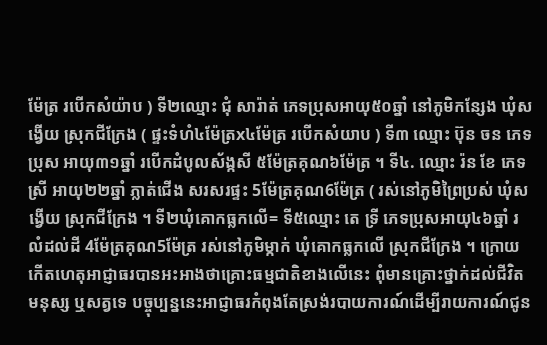ម៉ែត្រ របើកសំយ៉ាប ) ទី២ឈ្មោះ ជុំ សារ៉ាត់ ភេទប្រុសអាយុ៥០ឆ្នាំ នៅភូមិកន្សែង ឃុំសង្វើយ ស្រុកជីក្រែង ( ផ្ទះទំហំ៤ម៉ែត្រx៤ម៉ែត្រ របើកសំយាប ) ទី៣ ឈ្មោះ ប៊ុន ចន ភេទប្រុស អាយុ៣១ឆ្នាំ របើកដំបូលស័ង្កសី ៥ម៉ែត្រគុណ៦ម៉ែត្រ ។ ទី៤. ឈ្មោះ រ៉ន ខែ ភេទស្រី អាយុ២២ឆ្នាំ ភ្លាត់ជើង សរសរផ្ទះ 5ម៉ែត្រគុណ6ម៉ែត្រ ( រស់នៅភូមិព្រៃប្រស់ ឃុំសង្វើយ ស្រុកជីក្រែង ។ ទី២ឃុំគោកធ្លកលើ= ទី៥ឈ្មោះ តេ ទ្រី ភេទប្រុសអាយុ៤៦ឆ្នាំ រលំដល់ដី 4ម៉ែត្រគុណ5ម៉ែត្រ រស់នៅភូមិម្កាក់ ឃុំគោកធ្លកលើ ស្រុកជីក្រែង ។ ក្រោយកើតហេតុអាជ្ញាធរបានអះអាងថាគ្រោះធម្មជាតិខាងលើនេះ ពុំមានគ្រោះថ្នាក់ដល់ជីវិតមនុស្ស ឬសត្វទេ បច្ចុប្បន្ននេះអាជ្ញាធរកំពុងតែស្រង់របាយការណ៍ដើម្បីរាយការណ៍ជូន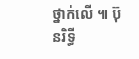ថ្នាក់លើ ៕ ប៊ុនរិទ្ធី